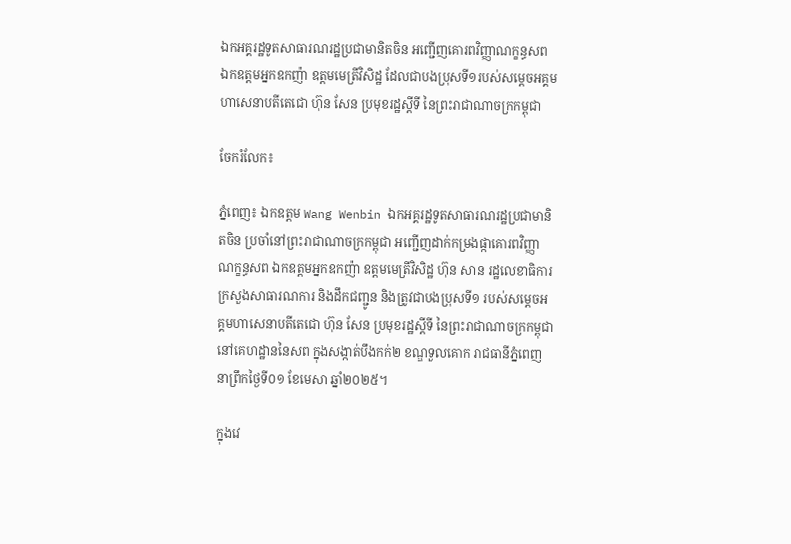ឯកអគ្គរដ្ឋទូតសាធារណរដ្ឋប្រជាមានិតចិន អញ្ជើញគោរពវិញ្ញាណក្ខន្ធសព ឯកឧត្តមអ្នកឧកញ៉ា ឧត្តមមេត្រីវិសិដ្ឋ ដែលជាបងប្រុសទី១របស់សម្តេចអគ្គមហាសេនាបតីតេជោ ហ៊ុន សែន ប្រមុខរដ្ឋស្តីទី នៃព្រះរាជាណាចក្រកម្ពុជា

ចែករំលែក៖

ភ្នំពេញ៖ ឯកឧត្តម Wang Wenbin ឯកអគ្គរដ្ឋទូតសាធារណរដ្ឋប្រជាមានិតចិន ប្រចាំនៅព្រះរាជាណាចក្រកម្ពុជា អញ្ជើញដាក់កម្រងផ្កាគោរពវិញ្ញាណក្ខន្ធសព ឯកឧត្តមអ្នកឧកញ៉ា ឧត្តមមេត្រីវិសិដ្ឋ ហ៊ុន សាន រដ្ឋលេខាធិការក្រសួងសាធារណការ និងដឹកជញ្ជូន និងត្រូវជាបងប្រុសទី១ របស់សម្តេចអគ្គមហាសេនាបតីតេជោ ហ៊ុន សែន ប្រមុខរដ្ឋស្តីទី នៃព្រះរាជាណាចក្រកម្ពុជា នៅគេហដ្ឋាននៃសព ក្នុងសង្កាត់បឹងកក់២ ខណ្ឌទួលគោក រាជធានីភ្នំពេញ នាព្រឹកថ្ងៃទី០១ ខែមេសា ឆ្នាំ២០២៥។

ក្នុងវេ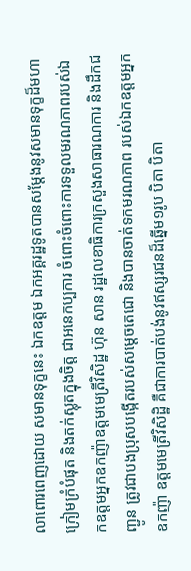លាពោរពេញដោយ សមានទុក្ខនេះ ឯកឧត្តម ឯកអគ្គរដ្ឋទូតបានសម្តែងនូវសមានទុក្ខដ៏មហាក្រៀមក្រំបំផុត និងតក់ស្លុតក្នុងចិត្ត ជាអនេកប្បការ ចំពោះចំពោះការទទួលមរណភាពរបស់ឯកឧត្តមអ្នកឧកញ៉ាឧត្តមមេត្រីវិសិដ្ឋ ហ៊ុន សាន រដ្ឋលេខាធិការក្រសួងសាធារណការ និងដឹកជញ្ជូន ត្រូវជាបងប្រុសបង្កើតរបស់សម្តេចតេជោ និងបានចាត់ទកមរណភាព របស់ឯកឧត្តមអ្នកឧកញ៉ា ឧត្តមមេត្រីវិសិដ្ឋិ គឺជាការបាត់បង់នូវឥស្សរជនដ៏ឆ្នើម១រូប បិតា បិតា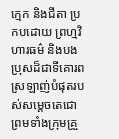ក្មេក និងជីតា ប្រកបដោយ ព្រហ្មវិហារធម៌ និងបងប្រុសដ៏ជាទីគោរពស្រឡាញ់បំផុតរបស់សម្តេចតេជោព្រមទាំងក្រុមគ្រួ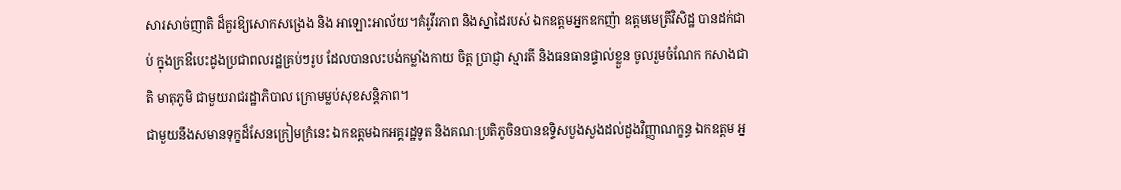សារសាច់ញាតិ ដ៏គួរឱ្យសោកសង្រេង និង អាឡោះអាល័យ។គំរូវីរភាព និងស្នាដៃរបស់ ឯកឧត្តមអ្នកឧកញ៉ា ឧត្តមមេត្រីវិសិដ្ឋ បានដក់ជាប់ ក្នុងក្រឳបេះដូងប្រជាពលរដ្ឋគ្រប់ៗរូប ដែលបានលះបង់កម្លាំងកាយ ចិត្ត ប្រាជ្ញា ស្មារតី និងធនធានផ្ទាល់ខ្លួន ចូលរួមចំណែក កសាងជាតិ មាតុភូមិ ជាមួយរាជរដ្ឋាភិបាល ក្រោមម្លប់សុខសន្តិភាព។
ជាមួយនឹងសមានទុក្ខដ៏សែនក្រៀមក្រំនេះ ឯកឧត្តមឯកអគ្គរដ្ឋទូត និងគណៈប្រតិភូចិនបានឧទ្ទិសបួងសួងដល់ដួងវិញ្ញាណក្ខន្ធ ឯកឧត្តម អ្ន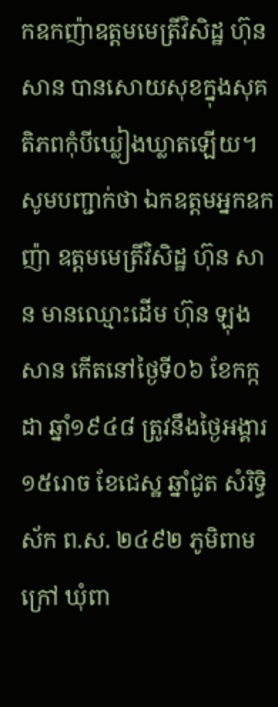កឧកញ៉ាឧត្តមមេត្រីវិសិដ្ឋ ហ៊ុន សាន បានសោយសុខក្នុងសុគតិភពកុំបីឃ្លៀងឃ្លាតឡើយ។
សូមបញ្ជាក់ថា ឯកឧត្តមអ្នកឧកញ៉ា ឧត្តមមេត្រីវិសិដ្ឋ ហ៊ុន សាន មានឈ្មោះដើម ហ៊ុន ឡុងសាន កើតនៅថ្ងៃទី០៦ ខែកក្កដា ឆ្នាំ១៩៤៨ ត្រូវនឹងថ្ងៃអង្គារ ១៥រោច ខែជេស្ឋ ឆ្នាំជូត សំរិទ្ធិស័ក ព.ស. ២៤៩២ ភូមិពាមក្រៅ ឃុំពា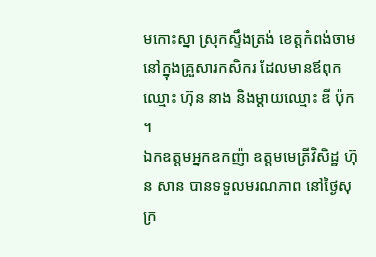មកោះស្នា ស្រុកស្ទឹងត្រង់ ខេត្តកំពង់ចាម នៅក្នុងគ្រួសារកសិករ ដែលមានឪពុកឈ្មោះ ហ៊ុន នាង និងម្ដាយឈ្មោះ ឌី ប៉ុក ។
ឯកឧត្តមអ្នកឧកញ៉ា ឧត្តមមេត្រីវិសិដ្ឋ ហ៊ុន សាន បានទទួលមរណភាព នៅថ្ងៃសុក្រ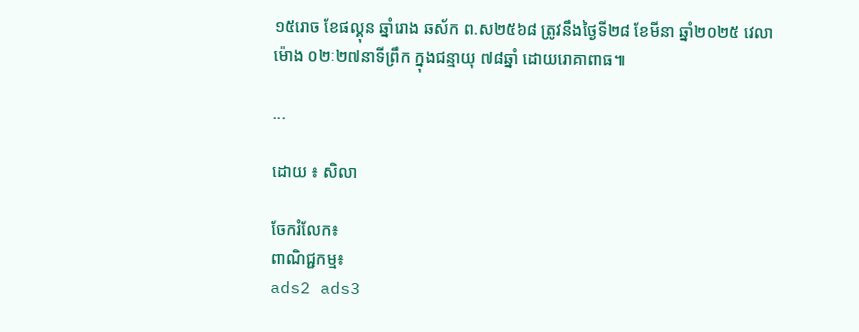១៥រោច ខែផល្គុន ឆ្នាំរោង ឆស័ក ព.ស២៥៦៨ ត្រូវនឹងថ្ងៃទី២៨ ខែមីនា ឆ្នាំ២០២៥ វេលាម៉ោង ០២ៈ២៧នាទីព្រឹក ក្នុងជន្មាយុ ៧៨ឆ្នាំ ដោយរោគាពាធ៕

...

ដោយ ៖ សិលា

ចែករំលែក៖
ពាណិជ្ជកម្ម៖
ads2 ads3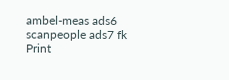ambel-meas ads6 scanpeople ads7 fk Print